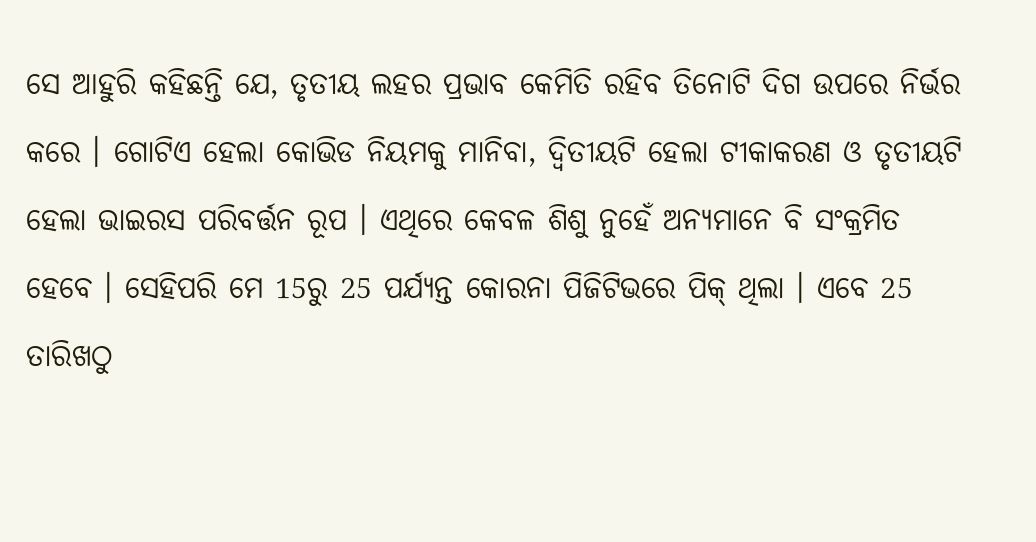ସେ ଆହୁରି କହିଛନ୍ତି ଯେ, ତୃତୀୟ ଲହର ପ୍ରଭାବ କେମିତି ରହିବ ତିନୋଟି ଦିଗ ଉପରେ ନିର୍ଭର କରେ । ଗୋଟିଏ ହେଲା କୋଭିଡ ନିୟମକୁ ମାନିବା, ଦ୍ୱିତୀୟଟି ହେଲା ଟୀକାକରଣ ଓ ତୃତୀୟଟି ହେଲା ଭାଇରସ ପରିବର୍ତ୍ତନ ରୂପ । ଏଥିରେ କେବଳ ଶିଶୁ ନୁହେଁ ଅନ୍ୟମାନେ ବି ସଂକ୍ରମିତ ହେବେ । ସେହିପରି ମେ 15ରୁ 25 ପର୍ଯ୍ୟନ୍ତ କୋରନା ପିଜିଟିଭରେ ପିକ୍ ଥିଲା । ଏବେ 25 ତାରିଖଠୁ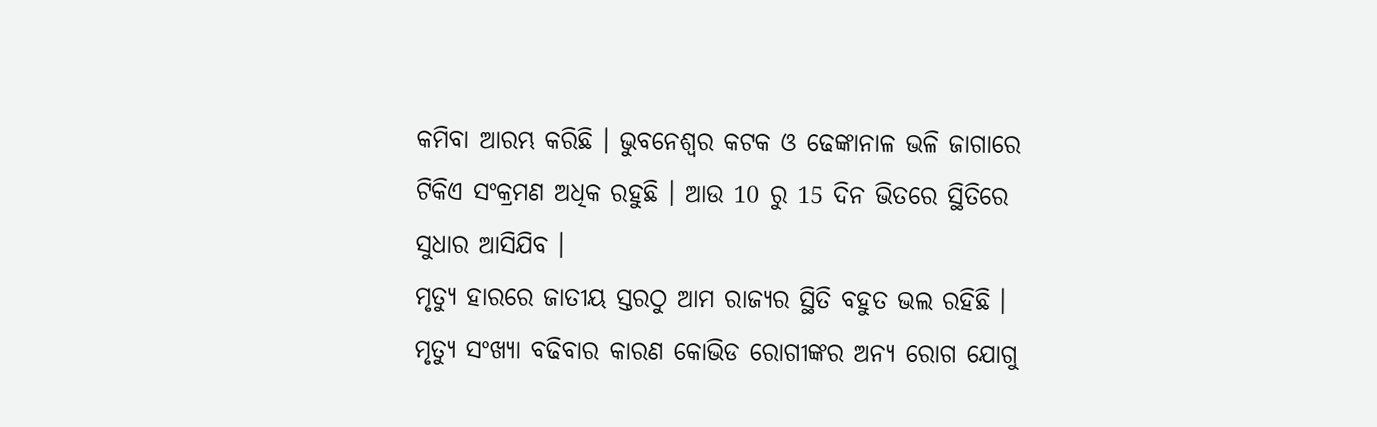କମିବା ଆରମ୍ଭ କରିଛି । ଭୁବନେଶ୍ୱର କଟକ ଓ ଢେଙ୍କାନାଳ ଭଳି ଜାଗାରେ ଟିକିଏ ସଂକ୍ରମଣ ଅଧିକ ରହୁଛି । ଆଉ 10 ରୁ 15 ଦିନ ଭିତରେ ସ୍ଥିତିରେ ସୁଧାର ଆସିଯିବ ।
ମୃତ୍ୟୁ ହାରରେ ଜାତୀୟ ସ୍ତରଠୁ ଆମ ରାଜ୍ୟର ସ୍ଥିତି ବହୁତ ଭଲ ରହିଛି । ମୃତ୍ୟୁ ସଂଖ୍ୟା ବଢିବାର କାରଣ କୋଭିଡ ରୋଗୀଙ୍କର ଅନ୍ୟ ରୋଗ ଯୋଗୁ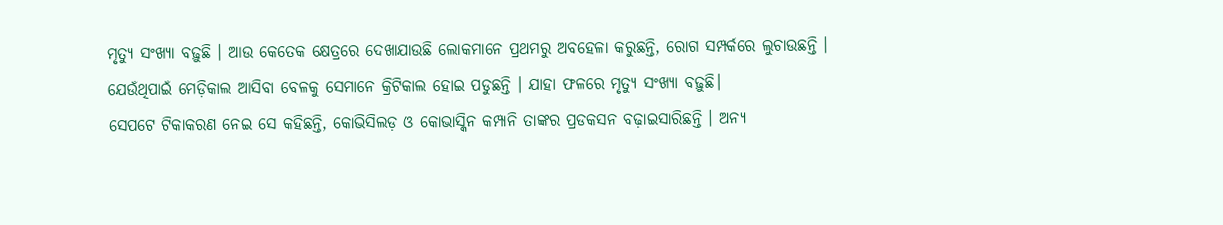ମୃତ୍ୟୁ ସଂଖ୍ୟା ବଢ଼ୁଛି । ଆଉ କେତେକ କ୍ଷେତ୍ରରେ ଦେଖାଯାଉଛି ଲୋକମାନେ ପ୍ରଥମରୁ ଅବହେଳା କରୁଛନ୍ତି, ରୋଗ ସମ୍ପର୍କରେ ଲୁଚାଉଛନ୍ତି । ଯେଉଁଥିପାଇଁ ମେଡ଼ିକାଲ ଆସିବା ବେଳକୁ ସେମାନେ କ୍ରିଟିକାଲ ହୋଇ ପଡୁଛନ୍ତି । ଯାହା ଫଳରେ ମୃତ୍ୟୁ ସଂଖ୍ୟା ବଢ଼ୁଛି।
ସେପଟେ ଟିକାକରଣ ନେଇ ସେ କହିଛନ୍ତି, କୋଭିସିଲଡ଼ ଓ କୋଭାସ୍କିନ କମ୍ପାନି ତାଙ୍କର ପ୍ରଡକସନ ବଢ଼ାଇସାରିଛନ୍ତି । ଅନ୍ୟ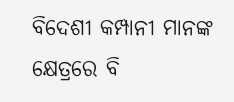ବିଦେଶୀ କମ୍ପାନୀ ମାନଙ୍କ କ୍ଷେତ୍ରରେ ବି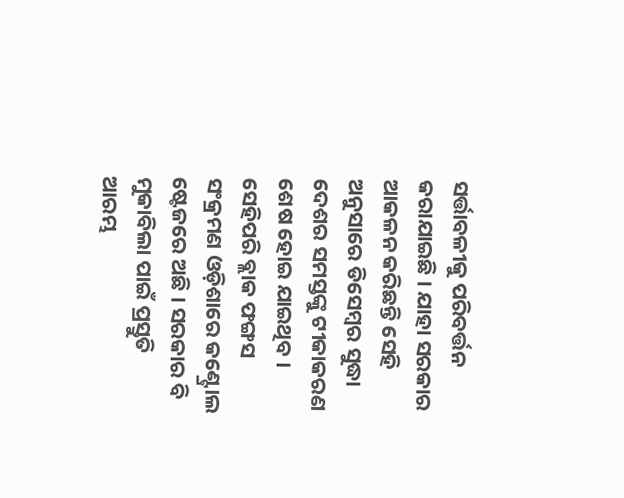ସର୍ତ୍ତାବଳୀକୁ ପରିବର୍ତ୍ତନ କରାଯାଇଛି । ଯାହା ସରକାର ଆକଳନ କରିଛନ୍ତି ସେହି ଅନୁସାରେ ଡିସେମ୍ବର ସୁଦ୍ଧା ଦେଶର ସମସ୍ତଙ୍କୁ ଟୀକାକରଣ ଶେଷ ହୋଇ ଯାଇଥିବ ।
ସେହିପରି ବ୍ଲାକ ଫଙ୍ଗସ ସଂକ୍ରମଣ ଓଡ଼ିଶାରେ କଣ୍ଟ୍ରୋଲ ଷ୍ଟେଜରେ ଅଛି । ସରକାର ବି ମୁକାବିଲା ପାଇଁ ପ୍ରସ୍ତୁତି ଆରମ୍ଭ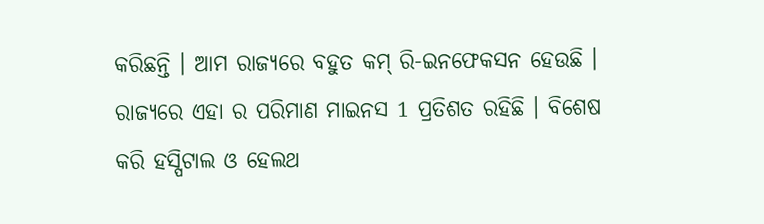କରିଛନ୍ତି । ଆମ ରାଜ୍ୟରେ ବହୁତ କମ୍ ରି-ଇନଫେକସନ ହେଉଛି । ରାଜ୍ୟରେ ଏହା ର ପରିମାଣ ମାଇନସ 1 ପ୍ରତିଶତ ରହିଛି । ବିଶେଷ କରି ହସ୍ପିଟାଲ ଓ ହେଲଥ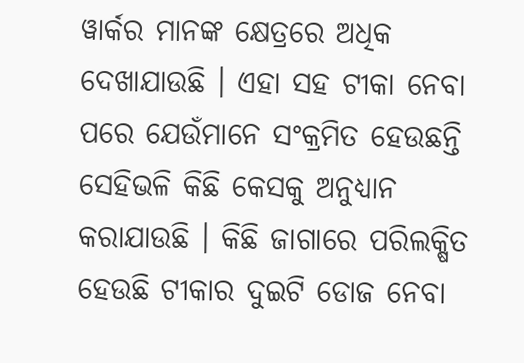ୱାର୍କର ମାନଙ୍କ କ୍ଷେତ୍ରରେ ଅଧିକ ଦେଖାଯାଉଛି । ଏହା ସହ ଟୀକା ନେବା ପରେ ଯେଉଁମାନେ ସଂକ୍ରମିତ ହେଉଛନ୍ତି ସେହିଭଳି କିଛି କେସକୁ ଅନୁଧ୍ୟାନ କରାଯାଉଛି । କିଛି ଜାଗାରେ ପରିଲକ୍ଷିତ ହେଉଛି ଟୀକାର ଦୁଇଟି ଡୋଜ ନେବା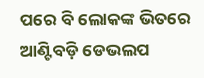ପରେ ବି ଲୋକଙ୍କ ଭିତରେ ଆଣ୍ଟିବଡ଼ି ଡେଭଲପ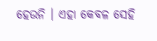ହେଉନି । ଏହା କେବଳ ସେହି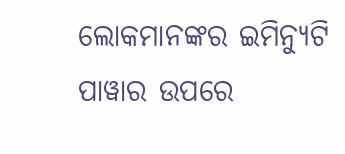ଲୋକମାନଙ୍କର ଇମିନ୍ୟୁଟି ପାୱାର ଉପରେ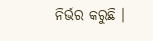ନିର୍ଭର କରୁଛି ।